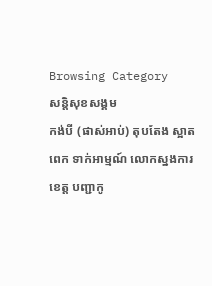Browsing Category
សន្តិសុខសង្គម
កង់បី (ផាស់អាប់) តុបតែង ស្អាតពេក ទាក់អាម្មណ៍ លោកស្នងការខេត្ត បញ្ជាកូ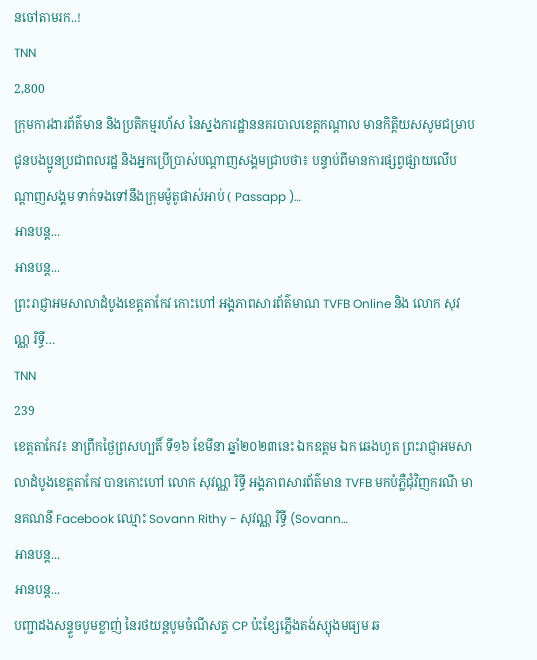នចៅតាមរក..!
TNN
2,800
ក្រុមការងារព័ត៌មាន និងប្រតិកម្មរហ័ស នៃស្នងការដ្ឋាននគរបាលខេត្តកណ្តាល មានកិត្តិយសសូមជម្រាបជូនបងប្អូនប្រជាពលរដ្ឋ និងអ្នកប្រើប្រាស់បណ្តាញសង្គមជ្រាបថា៖ បន្ទាប់ពីមានការផ្សព្វផ្សាយលើបណ្តាញសង្គម ទាក់ទងទៅនឹងក្រុមម៉ូតូផាស់អាប់ ( Passapp )…
អានបន្ត...
អានបន្ត...
ព្រះរាជ្ញាអមសាលាដំបូងខេត្តតាកែវ កោះហៅ អង្គភាពសារព័ត៌មាណ TVFB Online និង លោក សុវណ្ណ រិទ្ធី…
TNN
239
ខេត្តតាកែវ៖ នាព្រឹកថ្ងៃព្រសហ្បតិ៍ ទី១៦ ខែមីនា ឆ្នាំ២០២៣នេះ ឯកឧត្តម ឯក ឆេងហួត ព្រះរាជ្ញាអមសាលាដំបូងខេត្តតាកែវ បានកោះហៅ លោក សុវណ្ណ រិទ្ធី អង្គភាពសារព័ត៌មាន TVFB មកបំភ្លឺជុំវិញករណី មានគណនី Facebook ឈ្មោះ Sovann Rithy - សុវណ្ណ រិទ្ធី (Sovann…
អានបន្ត...
អានបន្ត...
បញ្ជាដងសន្ទួចបូមខ្លាញ់ នៃរថយន្ដបូមចំណីសត្វ CP ប៉ះខ្សែភ្លេីងតង់ស្យុងមធ្យម ឆ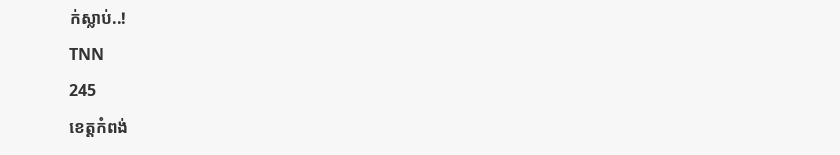ក់ស្លាប់..!
TNN
245
ខេត្តកំពង់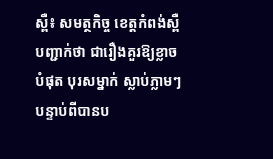ស្ពឺ៖ សមត្ថកិច្ច ខេត្តកំពង់ស្ពឺ បញ្ជាក់ថា ជារឿងគួរឱ្យខ្លាចបំផុត បុរសម្នាក់ ស្លាប់ភ្លាមៗ បន្ទាប់ពីបានប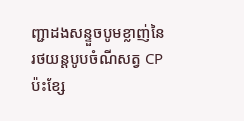ញ្ជាដងសន្ទួចបូមខ្លាញ់នៃរថយន្ដបូបចំណីសត្វ CP ប៉ះខ្សែ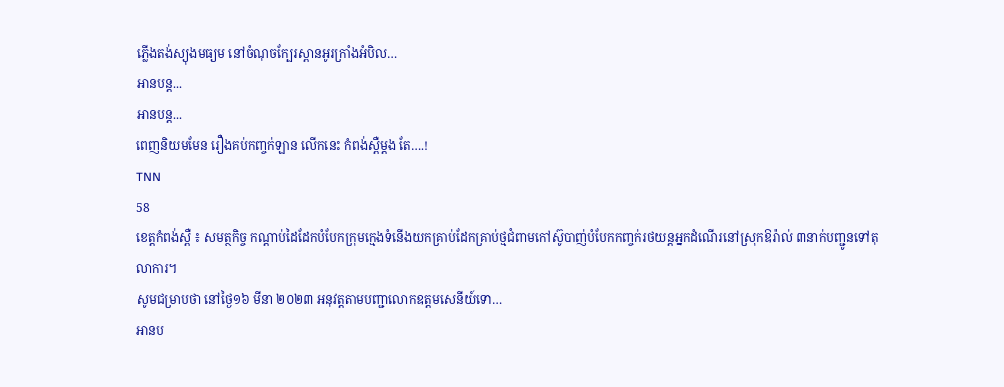ភ្លេីងតង់ស្យុងមធ្យម នៅចំណុចក្បែរស្ពានអូរក្រាំងអំបិល…
អានបន្ត...
អានបន្ត...
ពេញនិយមមែន រឿងគប់កញ្ចក់ឡាន លើកនេះ កំពង់ស្ពឺម្តង តែ….!
TNN
58
ខេត្តកំពង់ស្ពឺ ៖ សមត្ថកិច្ច កណ្ដាប់ដៃដែកបំបែកក្រុមក្មេងទំនេីងយកគ្រាប់ដែកគ្រាប់ថ្មជំពាមកៅស៊ូបាញ់បំបែកកញ្ចក់រថយន្ដអ្នកដំណេីរនៅស្រុកឱរ៉ាល់ ៣នាក់បញ្ជូនទៅតុលាការ។
សូមជម្រាបថា នៅថៃ្ង១៦ មីនា ២០២៣ អនុវត្តតាមបញ្ជាលោកឧត្ដមសេនីយ៍ទោ…
អានប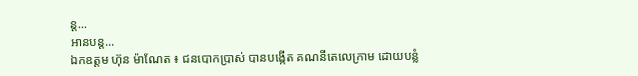ន្ត...
អានបន្ត...
ឯកឧត្តម ហ៊ុន ម៉ាណែត ៖ ជនបោកប្រាស់ បានបង្កើត គណនីតេលេក្រាម ដោយបន្លំ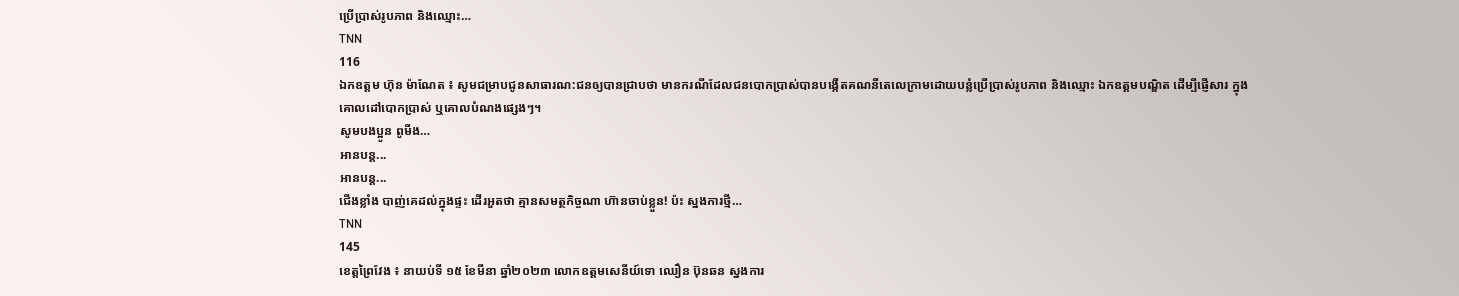ប្រើប្រាស់រូបភាព និងឈ្មោះ…
TNN
116
ឯកឧត្តម ហ៊ុន ម៉ាណែត ៖ សូមជម្រាបជូនសាធារណ:ជនឲ្យបានជ្រាបថា មានករណីដែលជនបោកប្រាស់បានបង្កេីតគណនីតេលេក្រាមដោយបន្លំប្រេីប្រាស់រូបភាព និងឈ្មោះ ឯកឧត្តមបណ្ឌិត ដេីម្បីផ្ញេីសារ ក្នុងគោលដៅបោកប្រាស់ ឬគោលបំណងផ្សេងៗ។
សូមបងប្អូន ពូមីង…
អានបន្ត...
អានបន្ត...
ជើងខ្លាំង បាញ់គេដល់ក្នុងផ្ទះ ដើរអួតថា គ្មានសមត្ថកិច្ចណា ហ៊ានចាប់ខ្លួន! ប៉ះ ស្នងការថ្មី…
TNN
145
ខេត្តព្រៃវែង ៖ នាយប់ទី ១៥ ខែមីនា ឆ្នាំ២០២៣ លោកឧត្ដមសេនីយ៍ទោ ឈឿន ប៊ុនឆន ស្នងការ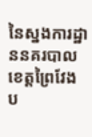នៃស្នងការដ្ឋាននគរបាលខេត្តព្រៃវែង ប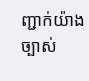ញ្ជាក់យ៉ាងច្បាស់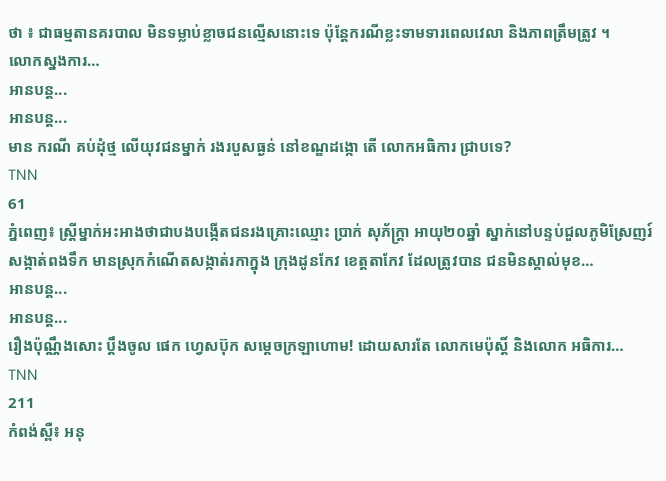ថា ៖ ជាធម្មតានគរបាល មិនទម្លាប់ខ្លាចជនល្មើសនោះទេ ប៉ុន្តែករណីខ្លះទាមទារពេលវេលា និងភាពត្រឹមត្រូវ ។
លោកស្នងការ…
អានបន្ត...
អានបន្ត...
មាន ករណី គប់ដុំថ្ម លើយុវជនម្នាក់ រងរបួសធ្ងន់ នៅខណ្ឌដង្កោ តើ លោកអធិការ ជ្រាបទេ?
TNN
61
ភ្នំពេញ៖ ស្ត្រីម្នាក់អះអាងថាជាបងបង្កើតជនរងគ្រោះឈ្មោះ ប្រាក់ សុភ័ក្ត្រា អាយុ២០ឆ្នាំ ស្នាក់នៅបន្ទប់ជួលភូមិស្រែញរ៍ សង្កាត់ពងទឹក មានស្រុកកំណើតសង្កាត់រកាក្នុង ក្រុងដូនកែវ ខេត្តតាកែវ ដែលត្រូវបាន ជនមិនស្គាល់មុខ…
អានបន្ត...
អានបន្ត...
រឿងប៉ុណ្ណឹងសោះ ប្តឹងចូល ផេក ហ្វេសប៊ុក សម្ដេចក្រឡាហោម! ដោយសារតែ លោកមេប៉ុស្តិ៍ និងលោក អធិការ…
TNN
211
កំពង់ស្ពឺ៖ អនុ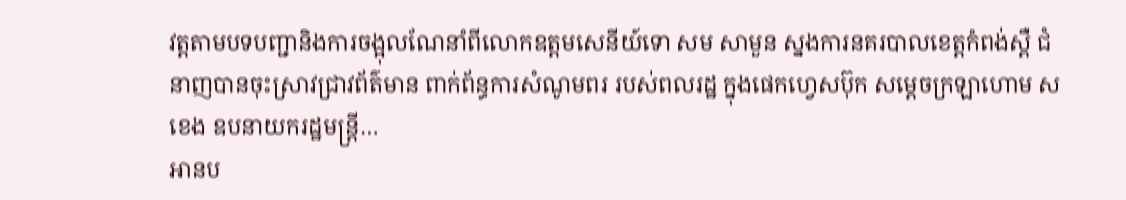វត្តតាមបទបញ្ជានិងការចង្អុលណែនាំពីលោកឧត្ដមសេនីយ៍ទោ សម សាមួន ស្នងការនគរបាលខេត្ដកំពង់ស្ពឺ ជំនាញបានចុះស្រាវជ្រាវព័ត៌មាន ពាក់ព័ន្ធការសំណូមពរ របស់ពលរដ្ឋ ក្នុងផេកហ្វេសប៊ុក សម្ដេចក្រឡាហោម ស ខេង ឧបនាយករដ្ឋមន្រ្ដី…
អានប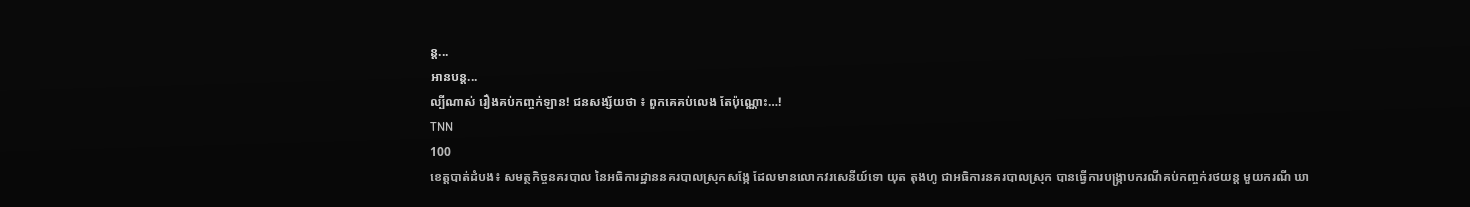ន្ត...
អានបន្ត...
ល្បីណាស់ រឿងគប់កញ្ចក់ឡាន! ជនសង្ស័យថា ៖ ពួកគេគប់លេង តែប៉ុណ្ណោះ…!
TNN
100
ខេត្តបាត់ដំបង៖ សមត្ថកិច្ចនគរបាល នៃអធិការដ្ឋាននគរបាលស្រុកសង្កែ ដែលមានលោកវរសេនីយ៍ទោ យុត តុងហូ ជាអធិការនគរបាលស្រុក បានធ្វើការបង្រ្កាបករណីគប់កញ្ចក់រថយន្ត មួយករណី ឃា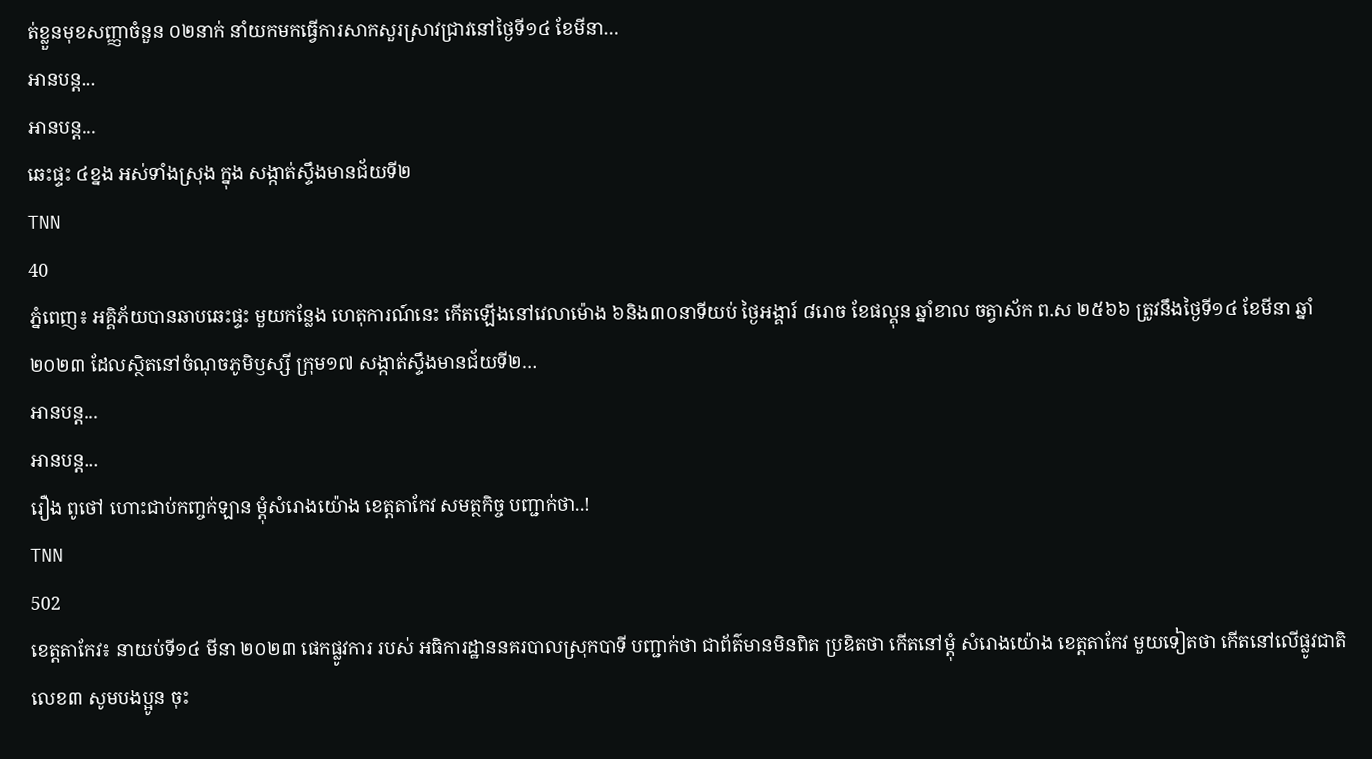ត់ខ្លួនមុខសញ្ញាចំនួន ០២នាក់ នាំយកមកធ្វើការសាកសួរស្រាវជ្រាវនៅថ្ងៃទី១៤ ខែមីនា…
អានបន្ត...
អានបន្ត...
ឆេះផ្ទះ ៤ខ្នង អស់ទាំងស្រុង ក្នុង សង្កាត់ស្ទឹងមានជ័យទី២
TNN
40
ភ្នំពេញ៖ អគ្គិភ័យបានឆាបឆេះផ្ទះ មួយកន្លែង ហេតុការណ៍នេះ កើតឡើងនៅវេលាម៉ោង ៦និង៣០នាទីយប់ ថ្ងៃអង្គារ៍ ៨រោច ខែផល្គុន ឆ្នាំខាល ចត្វាស័ក ព.ស ២៥៦៦ ត្រូវនឹងថ្ងៃទី១៤ ខែមីនា ឆ្នាំ២០២៣ ដែលសិ្ថតនៅចំណុចភូមិឫស្សី ក្រុម១៧ សង្កាត់ស្ទឹងមានជ័យទី២…
អានបន្ត...
អានបន្ត...
រឿង ពូថៅ ហោះជាប់កញ្ចក់ឡាន ម្តុំសំរោងយ៉ោង ខេត្តតាកែវ សមត្ថកិច្ច បញ្ជាក់ថា..!
TNN
502
ខេត្តតាកែវ៖ នាយប់ទី១៤ មីនា ២០២៣ ផេកផ្លូវការ របស់ អធិការដ្ឋាននគរបាលស្រុកបាទី បញ្ជាក់ថា ជាព័ត៌មានមិនពិត ប្រឌិតថា កេីតនៅម្តុំ សំរោងយ៉ោង ខេត្តតាកែវ មួយទៀតថា កេីតនៅលេីផ្លូវជាតិលេខ៣ សូមបងប្អូន ចុះ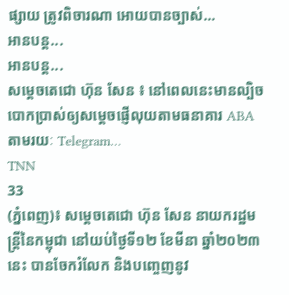ផ្សាយ ត្រូវពិចារណា អោយបានច្បាស់…
អានបន្ត...
អានបន្ត...
សម្តេចតេជោ ហ៊ុន សែន ៖ នៅពេលនេះមានល្បិចបោកប្រាស់ឲ្យសម្តេចផ្ញើលុយតាមធនាគារ ABA តាមរយៈ Telegram…
TNN
33
(ភ្នំពេញ)៖ សម្តេចតេជោ ហ៊ុន សែន នាយករដ្ឋមន្រ្តីនៃកម្ពុជា នៅយប់ថ្ងៃទី១២ ខែមីនា ឆ្នាំ២០២៣នេះ បានចែករំលែក និងបញ្ចេញនូវ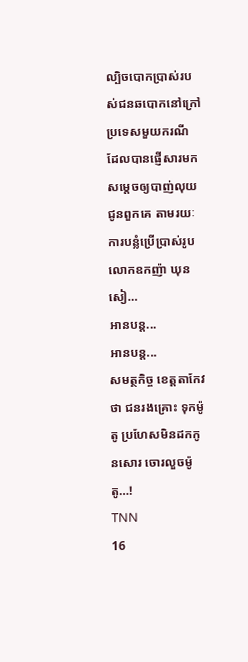ល្បិចបោកប្រាស់របស់ជនឆបោកនៅក្រៅប្រទេសមួយករណី ដែលបានផ្ញើសារមកសម្តេចឲ្យបាញ់លុយជូនពួកគេ តាមរយៈការបន្លំប្រើប្រាស់រូបលោកឧកញ៉ា ឃុន សៀ…
អានបន្ត...
អានបន្ត...
សមត្ថកិច្ច ខេត្តតាកែវ ថា ជនរងគ្រោះ ទុកម៉ូតូ ប្រហែសមិនដកកូនសោរ ចោរលួចម៉ូតូ…!
TNN
16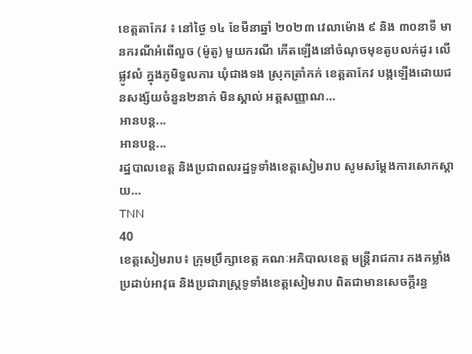ខេត្តតាកែវ ៖ នៅថ្ងៃ ១៤ ខែមីនាឆ្នាំ ២០២៣ វេលាម៉ោង ៩ និង ៣០នាទី មានករណីអំពើលួច (ម៉ូតូ) មួយករណី កើតឡើងនៅចំណុចមុខតូបលក់ដូរ លើផ្លូវលំ ក្នុងភូមិទួលការ ឃុំជាងទង ស្រុកត្រាំកក់ ខេត្តតាកែវ បង្កឡើងដោយជនសង្ស័យចំនួន២នាក់ មិនស្គាល់ អត្តសញ្ញាណ…
អានបន្ត...
អានបន្ត...
រដ្ឋបាលខេត្ត និងប្រជាពលរដ្ឋទូទាំងខេត្តសៀមរាប សូមសម្តែងការសោកស្តាយ…
TNN
40
ខេត្តសៀមរាប៖ ក្រុមប្រឹក្សាខេត្ត គណៈអភិបាលខេត្ត មន្ត្រីរាជការ កងកម្លាំងប្រដាប់អាវុធ និងប្រជារាស្ត្រទូទាំងខេត្តសៀមរាប ពិតជាមានសេចក្តីរន្ធ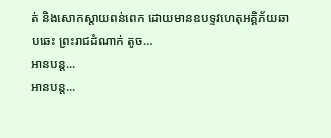ត់ និងសោកស្តាយពន់ពេក ដោយមានឧបទ្ទវហេតុអគ្គិភ័យឆាបឆេះ ព្រះរាជដំណាក់ តូច…
អានបន្ត...
អានបន្ត...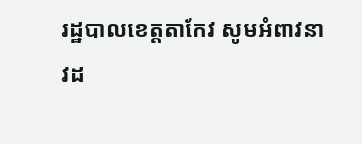រដ្ឋបាលខេត្តតាកែវ សូមអំពាវនាវដ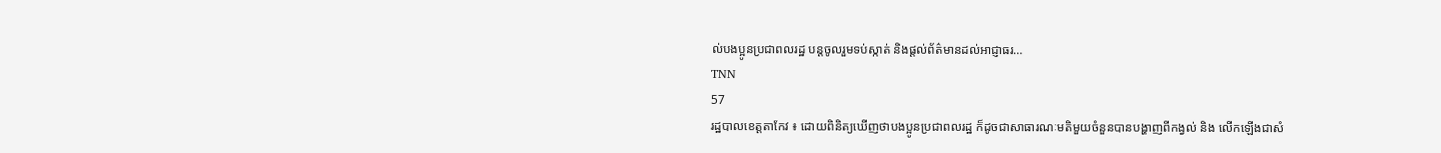ល់បងប្អូនប្រជាពលរដ្ឋ បន្តចូលរួមទប់ស្កាត់ និងផ្ដល់ព័ត៌មានដល់អាជ្ញាធរ…
TNN
57
រដ្ឋបាលខេត្តតាកែវ ៖ ដោយពិនិត្យឃើញថាបងប្អូនប្រជាពលរដ្ឋ ក៏ដូចជាសាធារណៈមតិមួយចំនួនបានបង្ហាញពីកង្វល់ និង លើកឡើងជាសំ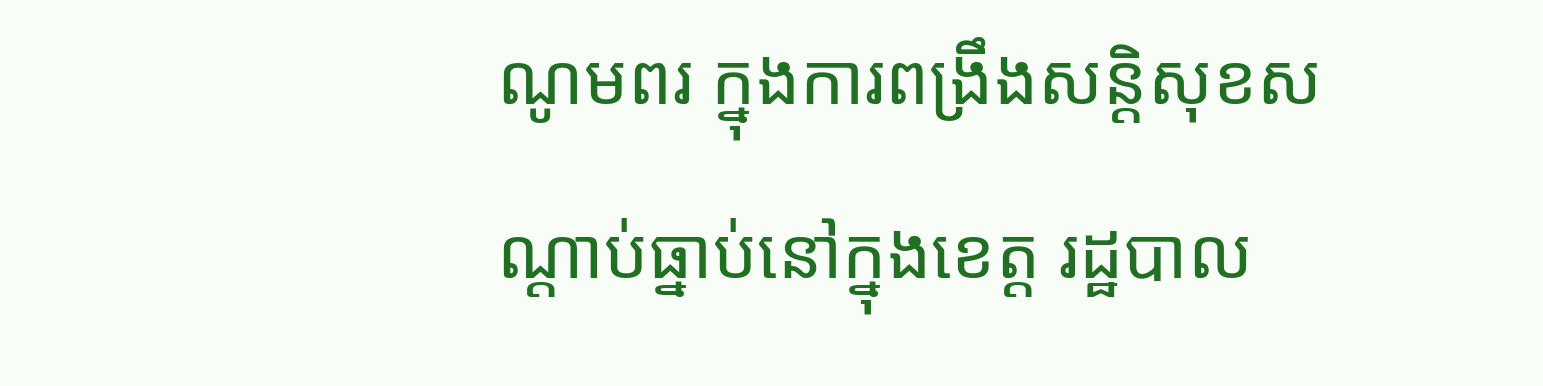ណូមពរ ក្នុងការពង្រឹងសន្តិសុខសណ្តាប់ធ្នាប់នៅក្នុងខេត្ត រដ្ឋបាល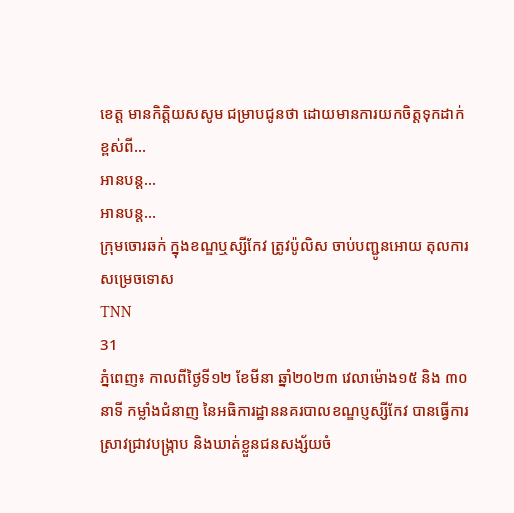ខេត្ត មានកិត្តិយសសូម ជម្រាបជូនថា ដោយមានការយកចិត្តទុកដាក់ខ្ពស់ពី…
អានបន្ត...
អានបន្ត...
ក្រុមចោរឆក់ ក្នុងខណ្ឌឬស្សីកែវ ត្រូវប៉ូលិស ចាប់បញ្ជូនអោយ តុលការ សម្រេចទោស
TNN
31
ភ្នំពេញ៖ កាលពីថ្ងៃទី១២ ខែមីនា ឆ្នាំ២០២៣ វេលាម៉ោង១៥ និង ៣០នាទី កម្លាំងជំនាញ នៃអធិការដ្ឋាននគរបាលខណ្ឌប្ញស្សីកែវ បានធ្វើការស្រាវជ្រាវបង្រ្កាប និងឃាត់ខ្លួនជនសង្ស័យចំ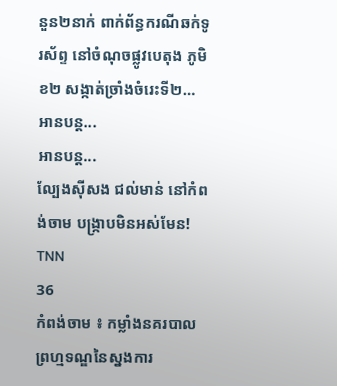នួន២នាក់ ពាក់ព័ន្ធករណីឆក់ទូរស័ព្ទ នៅចំណុចផ្លូវបេតុង ភូមិខ២ សង្កាត់ច្រាំងចំរេះទី២…
អានបន្ត...
អានបន្ត...
ល្បែងស៊ីសង ជល់មាន់ នៅកំពង់ចាម បង្ក្រាបមិនអស់មែន!
TNN
36
កំពង់ចាម ៖ កម្លាំងនគរបាលព្រហ្មទណ្ឌនៃស្នងការ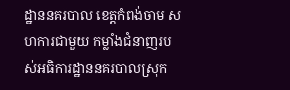ដ្ឋាននគរបាល ខេត្តកំពង់ចាម សហការជាមួយ កម្លាំងជំនាញរបស់អធិការដ្ឋាននគរបាលស្រុក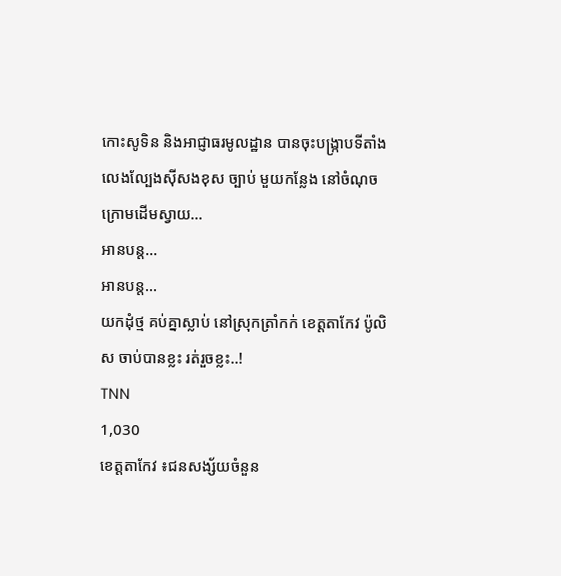កោះសូទិន និងអាជ្ញាធរមូលដ្ឋាន បានចុះបង្ក្រាបទីតាំងលេងល្បែងស៊ីសងខុស ច្បាប់ មួយកន្លែង នៅចំណុចក្រោមដេីមស្វាយ…
អានបន្ត...
អានបន្ត...
យកដុំថ្ម គប់គ្នាស្លាប់ នៅស្រុកត្រាំកក់ ខេត្តតាកែវ ប៉ូលិស ចាប់បានខ្លះ រត់រួចខ្លះ..!
TNN
1,030
ខេត្តតាកែវ ៖ជនសង្ស័យចំនួន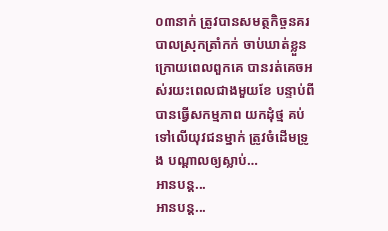០៣នាក់ ត្រូវបានសមត្ថកិច្ចនគរបាលស្រុកត្រាំកក់ ចាប់ឃាត់ខ្លួន ក្រោយពេលពួកគេ បានរត់គេចអស់រយះពេលជាងមួយខែ បន្ទាប់ពីបានធ្វើសកម្មភាព យកដុំថ្ម គប់ទៅលើយុវជនម្នាក់ ត្រូវចំដើមទ្រូង បណ្តាលឲ្យស្លាប់…
អានបន្ត...
អានបន្ត...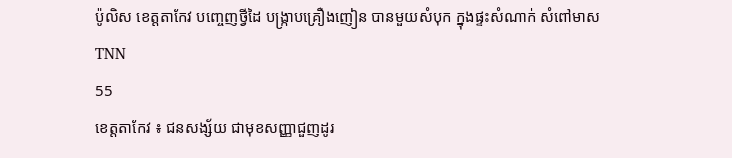ប៉ូលិស ខេត្តតាកែវ បញ្ចេញថ្វីដៃ បង្ក្រាបគ្រឿងញៀន បានមួយសំបុក ក្នុងផ្ទះសំណាក់ សំពៅមាស
TNN
55
ខេត្តតាកែវ ៖ ជនសង្ស័យ ជាមុខសញ្ញាជួញដូរ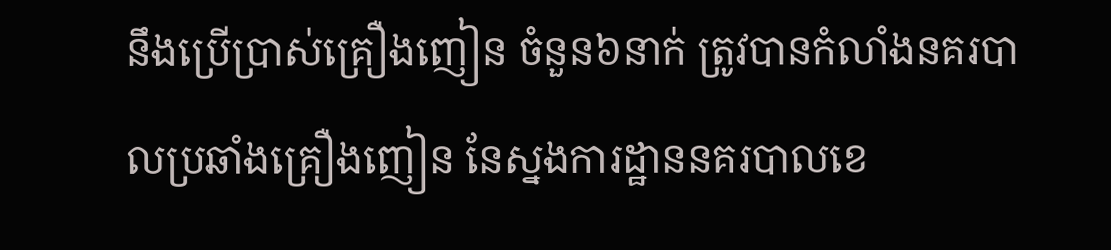នឹងប្រើប្រាស់គ្រឿងញៀន ចំនួន៦នាក់ ត្រូវបានកំលាំងនគរបាលប្រឆាំងគ្រឿងញៀន នែស្នងការដ្ឋាននគរបាលខេ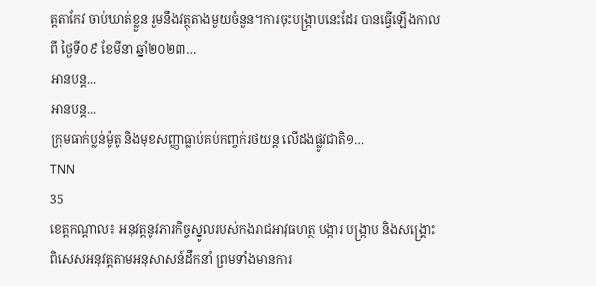ត្តតាកែវ ចាប់ឃាត់ខ្លួន រួមនឹងវត្ថុតាងមួយចំនួន។ការចុះបង្រ្កាបនេះដែរ បានធ្វើឡើងកាលពី ថ្ងៃទី០៩ ខែមីនា ឆ្នាំ២០២៣…
អានបន្ត...
អានបន្ត...
ក្រុមធាក់ប្លន់ម៉ូតូ និងមុខសញ្ញាធ្លាប់គប់កញ្ចក់រថយន្ត លើដងផ្លូវជាតិ១…
TNN
35
ខេត្តកណ្តាល៖ អនុវត្តនូវភារកិច្ចស្នូលរបស់កងរាជអាវុធហត្ថ បង្ការ បង្ក្រាប និងសង្គ្រោះ ពិសេសអនុវត្តតាមអនុសាសន៍ដឹកនាំ ព្រមទាំងមានការ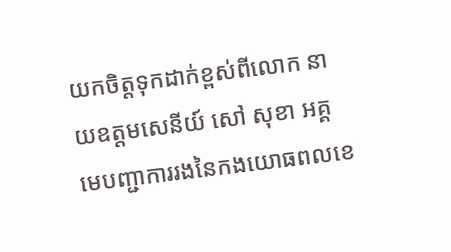យកចិត្តទុកដាក់ខ្ពស់ពីលោក នាយឧត្តមសេនីយ៍ សៅ សុខា អគ្គមេបញ្ជាការរងនៃកងយោធពលខេ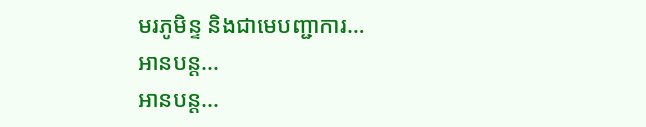មរភូមិន្ទ និងជាមេបញ្ជាការ…
អានបន្ត...
អានបន្ត...